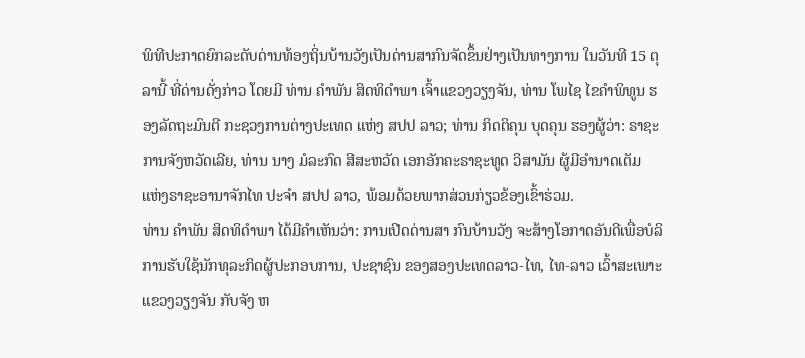ພິທີປະກາດຍົກລະດັບດ່ານທ້ອງຖິ່ນບ້ານວັງເປັນດ່ານສາກົນຈັດຂຶ້ນຢ່າງເປັນທາງການ ໃນວັນທີ 15 ຕຸລານີ້ ທີ່ດ່ານດັ່ງກ່າວ ໂດຍມີ ທ່ານ ຄໍາພັນ ສິດທິດຳພາ ເຈົ້າແຂວງວຽງຈັນ, ທ່ານ ໂພໄຊ ໄຂຄຳພິທູນ ຮອງລັດຖະມົນຕີ ກະຊວງການຕ່າງປະເທດ ແຫ່ງ ສປປ ລາວ; ທ່ານ ກິດຕິຄຸນ ບຸດຄຸນ ຮອງຜູ້ວ່າ: ຣາຊະການຈັງຫວັດເລີຍ, ທ່ານ ນາງ ມໍລະກົດ ສີສະຫວັດ ເອກອັກຄະຣາຊະທູດ ວິສາມັນ ຜູ້ມີອຳນາດເຕັມ ແຫ່ງຣາຊະອານາຈັກໄທ ປະຈໍາ ສປປ ລາວ, ພ້ອມດ້ວຍພາກສ່ວນກ່ຽວຂ້ອງເຂົ້າຮ່ວມ.
ທ່ານ ຄໍາພັນ ສິດທິດຳພາ ໄດ້ມີຄໍາເຫັນວ່າ: ການເປີດດ່ານສາ ກົນບ້ານວັງ ຈະສ້າງໂອກາດອັນດີເພື່ອບໍລິການຮັບໃຊ້ນັກທຸລະກິດຜູ້ປະກອບການ, ປະຊາຊົນ ຂອງສອງປະເທດລາວ-ໄທ, ໄທ-ລາວ ເວົ້າສະເພາະແຂວງວຽງຈັນ ກັບຈັງ ຫ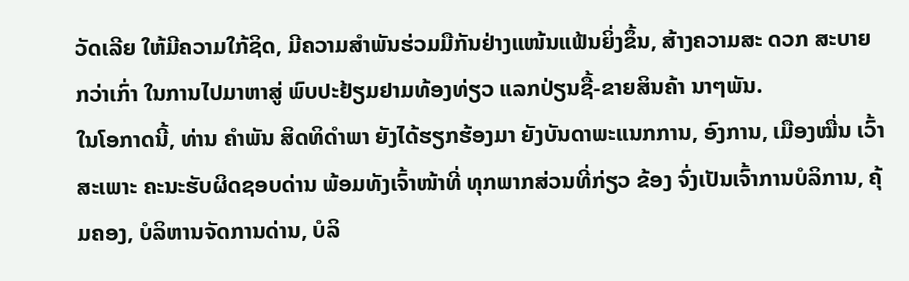ວັດເລີຍ ໃຫ້ມີຄວາມໃກ້ຊິດ, ມີຄວາມສໍາພັນຮ່ວມມືກັນຢ່າງແໜ້ນແຟ້ນຍິ່ງຂຶ້ນ, ສ້າງຄວາມສະ ດວກ ສະບາຍກວ່າເກົ່າ ໃນການໄປມາຫາສູ່ ພົບປະຢ້ຽມຢາມທ້ອງທ່ຽວ ແລກປ່ຽນຊື້-ຂາຍສິນຄ້າ ນາໆພັນ.
ໃນໂອກາດນີ້, ທ່ານ ຄໍາພັນ ສິດທິດຳພາ ຍັງໄດ້ຮຽກຮ້ອງມາ ຍັງບັນດາພະແນກການ, ອົງການ, ເມືອງໝື່ນ ເວົ້າສະເພາະ ຄະນະຮັບຜິດຊອບດ່ານ ພ້ອມທັງເຈົ້າໜ້າທີ່ ທຸກພາກສ່ວນທີ່ກ່ຽວ ຂ້ອງ ຈົ່ງເປັນເຈົ້າການບໍລິການ, ຄຸ້ມຄອງ, ບໍລິຫານຈັດການດ່ານ, ບໍລິ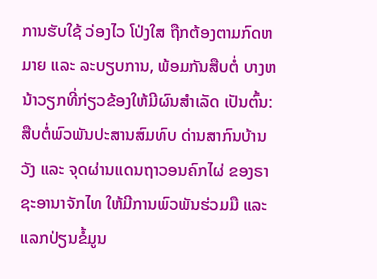ການຮັບໃຊ້ ວ່ອງໄວ ໂປ່ງໃສ ຖືກຕ້ອງຕາມກົດຫມາຍ ແລະ ລະບຽບການ, ພ້ອມກັນສືບຕໍ່ ບາງຫນ້າວຽກທີ່ກ່ຽວຂ້ອງໃຫ້ມີຜົນສໍາເລັດ ເປັນຕົ້ນ: ສືບຕໍ່ພົວພັນປະສານສົມທົບ ດ່ານສາກົນບ້ານວັງ ແລະ ຈຸດຜ່ານແດນຖາວອນຄົກໄຜ່ ຂອງຣາຊະອານາຈັກໄທ ໃຫ້ມີການພົວພັນຮ່ວມມື ແລະ ແລກປ່ຽນຂໍ້ມູນ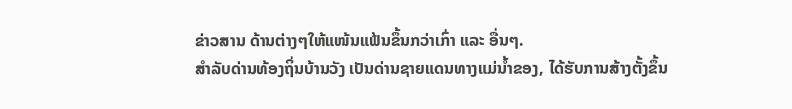ຂ່າວສານ ດ້ານຕ່າງໆໃຫ້ແໜ້ນແຟ້ນຂຶ້ນກວ່າເກົ່າ ແລະ ອື່ນໆ.
ສໍາລັບດ່ານທ້ອງຖິ່ນບ້ານວັງ ເປັນດ່ານຊາຍແດນທາງແມ່ນໍ້າຂອງ, ໄດ້ຮັບການສ້າງຕັ້ງຂຶ້ນ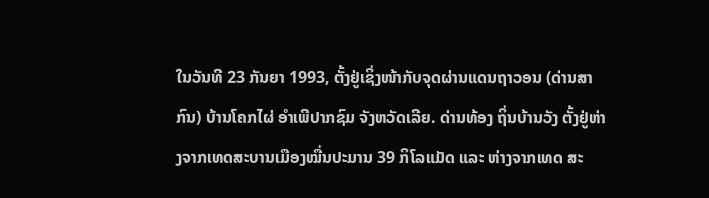ໃນວັນທີ 23 ກັນຍາ 1993, ຕັ້ງຢູ່ເຊິ່ງໜ້າກັບຈຸດຜ່ານແດນຖາວອນ (ດ່ານສາກົນ) ບ້ານໂຄກໄຜ່ ອໍາເພີປາກຊົມ ຈັງຫວັດເລີຍ. ດ່ານທ້ອງ ຖິ່ນບ້ານວັງ ຕັ້ງຢູ່ຫ່າງຈາກເທດສະບານເມືອງໝື່ນປະມານ 39 ກິໂລແມັດ ແລະ ຫ່າງຈາກເທດ ສະ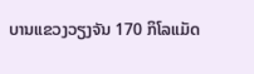ບານແຂວງວຽງຈັນ 170 ກິໂລແມັດ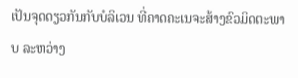ເປັນຈຸດດຽວກັນກັບບໍລິເວນ ທີ່ຄາດຄະເນຈະສ້າງຂົວມິດຕະພາບ ລະຫວ່າງ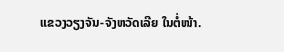ແຂວງວຽງຈັນ-ຈັງຫວັດເລີຍ ໃນຕໍ່ໜ້າ.